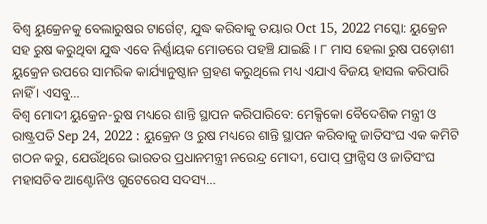ବିଶ୍ବ ୟୁକ୍ରେନକୁ ବେଲାରୁଷର ଟାର୍ଗେଟ୍, ଯୁଦ୍ଧ କରିବାକୁ ତୟାର Oct 15, 2022 ମସ୍କୋ: ୟୁକ୍ରେନ ସହ ରୁଷ କରୁଥିବା ଯୁଦ୍ଧ ଏବେ ନିର୍ଣ୍ଣାୟକ ମୋଡରେ ପହଞ୍ଚି ଯାଇଛି । ୮ ମାସ ହେଲା ରୁଷ ପଡ଼ୋଶୀ ୟୁକ୍ରେନ ଉପରେ ସାମରିକ କାର୍ଯ୍ୟାନୁଷ୍ଠାନ ଗ୍ରହଣ କରୁଥିଲେ ମଧ୍ୟ ଏଯାଏ ବିଜୟ ହାସଲ କରିପାରି ନାହିଁ । ଏସବୁ…
ବିଶ୍ବ ମୋଦୀ ୟୁକ୍ରେନ-ରୁଷ ମଧ୍ୟରେ ଶାନ୍ତି ସ୍ଥାପନ କରିପାରିବେ: ମେକ୍ସିକୋ ବୈଦେଶିକ ମନ୍ତ୍ରୀ ଓ ରାଷ୍ଟ୍ରପତି Sep 24, 2022 : ୟୁକ୍ରେନ ଓ ରୁଷ ମଧ୍ୟରେ ଶାନ୍ତି ସ୍ଥାପନ କରିବାକୁ ଜାତିସଂଘ ଏକ କମିଟି ଗଠନ କରୁ, ଯେଉଁଥିରେ ଭାରତର ପ୍ରଧାନମନ୍ତ୍ରୀ ନରେନ୍ଦ୍ର ମୋଦୀ, ପୋପ୍ ଫ୍ରାନ୍ସିସ ଓ ଜାତିସଂଘ ମହାସଚିବ ଆଣ୍ଟୋନିଓ ଗୁଟେରେସ ସଦସ୍ୟ…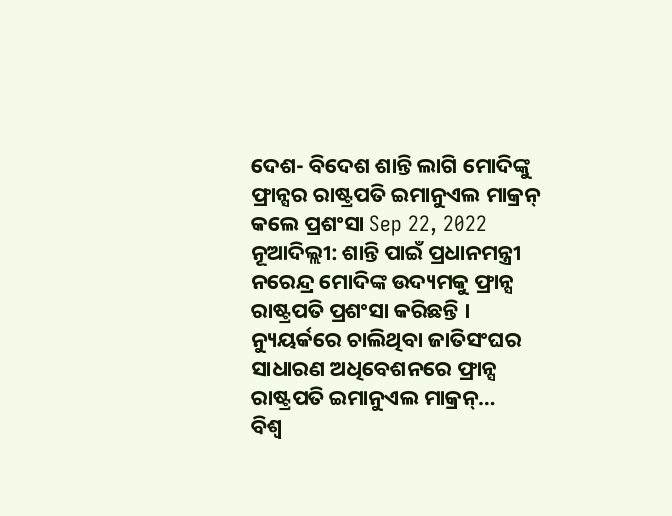ଦେଶ- ବିଦେଶ ଶାନ୍ତି ଲାଗି ମୋଦିଙ୍କୁ ଫ୍ରାନ୍ସର ରାଷ୍ଟ୍ରପତି ଇମାନୁଏଲ ମାକ୍ରନ୍ କଲେ ପ୍ରଶଂସା Sep 22, 2022 ନୂଆଦିଲ୍ଲୀ: ଶାନ୍ତି ପାଇଁ ପ୍ରଧାନମନ୍ତ୍ରୀ ନରେନ୍ଦ୍ର ମୋଦିଙ୍କ ଉଦ୍ୟମକୁ ଫ୍ରାନ୍ସ ରାଷ୍ଟ୍ରପତି ପ୍ରଶଂସା କରିଛନ୍ତି । ନ୍ୟୁୟର୍କରେ ଚାଲିଥିବା ଜାତିସଂଘର ସାଧାରଣ ଅଧିବେଶନରେ ଫ୍ରାନ୍ସ ରାଷ୍ଟ୍ରପତି ଇମାନୁଏଲ ମାକ୍ରନ୍…
ବିଶ୍ବ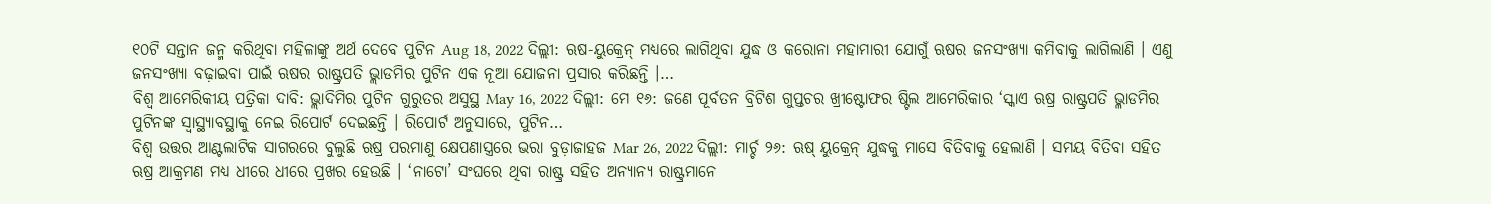୧୦ଟି ସନ୍ତାନ ଜନ୍ମ କରିଥିବା ମହିଳାଙ୍କୁ ଅର୍ଥ ଦେବେ ପୁଟିନ Aug 18, 2022 ଦିଲ୍ଲୀ: ଋଷ-ୟୁକ୍ରେନ୍ ମଧ୍ୟରେ ଲାଗିଥିବା ଯୁଦ୍ଧ ଓ କରୋନା ମହାମାରୀ ଯୋଗୁଁ ଋଷର ଜନସଂଖ୍ୟା କମିବାକୁ ଲାଗିଲାଣି । ଏଣୁ ଜନସଂଖ୍ୟା ବଢ଼ାଇବା ପାଇଁ ଋଷର ରାଷ୍ଟ୍ରପତି ଭ୍ଲାଡମିର ପୁଟିନ ଏକ ନୂଆ ଯୋଜନା ପ୍ରସାର କରିଛନ୍ତି ।…
ବିଶ୍ବ ଆମେରିକୀୟ ପତ୍ରିକା ଦାବି: ଭ୍ଲାଦିମିର ପୁଟିନ ଗୁରୁତର ଅସୁସ୍ଥ May 16, 2022 ଦିଲ୍ଲୀ: ମେ ୧୬: ଜଣେ ପୂର୍ବତନ ବ୍ରିଟିଶ ଗୁପ୍ତଚର ଖ୍ରୀଷ୍ଟୋଫର ଷ୍ଟିଲ ଆମେରିକାର ‘ସ୍କାଏ ଋଷ୍ର ରାଷ୍ଟ୍ରପତି ଭ୍ଳାଡମିର ପୁଟିନଙ୍କ ସ୍ୱାସ୍ଥ୍ୟାବସ୍ଥାକୁ ନେଇ ରିପୋର୍ଟ ଦେଇଛନ୍ତି । ରିପୋର୍ଟ ଅନୁସାରେ, ପୁଟିନ…
ବିଶ୍ବ ଉତ୍ତର ଆଣ୍ଟଲାଟିକ ସାଗରରେ ବୁଲୁଛି ଋଷ୍ର ପରମାଣୁ କ୍ଷେପଣାସ୍ତ୍ରରେ ଭରା ବୁଡ଼ାଜାହଜ Mar 26, 2022 ଦିଲ୍ଲୀ: ମାର୍ଚ୍ଚ ୨୬: ଋଷ୍ ୟୁକ୍ରେନ୍ ଯୁଦ୍ଧକୁ ମାସେ ବିତିବାକୁ ହେଲାଣି । ସମୟ ବିତିବା ସହିତ ଋଷ୍ର ଆକ୍ରମଣ ମଧ୍ୟ ଧୀରେ ଧୀରେ ପ୍ରଖର ହେଉଛି । ‘ନାଟୋ’ ସଂଘରେ ଥିବା ରାଷ୍ଟ୍ର ସହିତ ଅନ୍ୟାନ୍ୟ ରାଷ୍ଟ୍ରମାନେ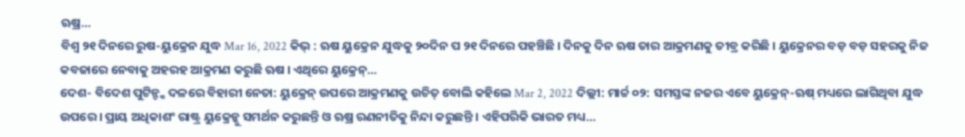ଋଷ୍ର…
ବିଶ୍ବ ୨୧ ଦିନରେ ରୁଷ-ୟୁକ୍ରେନ ଯୁଦ୍ଧ Mar 16, 2022 କିଭ୍ : ଋଷ ୟୁକ୍ରେନ ଯୁଦ୍ଧକୁ ୨୦ଦିନ ପ ୨୧ ଦିନରେ ପହଞ୍ଚିଛି । ଦିନକୁ ଦିନ ଋଷ ତାର ଆକ୍ରମଣକୁ ତୀବ୍ର କରିଛି । ୟୁକ୍ରେନର ବଡ଼ ବଡ଼ ସହରକୁ ନିଜ କବଜାରେ ନେବାକୁ ଅହରହ ଆକ୍ରମଣ କରୁଛି ଋଷ । ଏଥିରେ ୟୁକ୍ରେନ୍…
ଦେଶ- ବିଦେଶ ପୁଟିନ୍ଙ୍କ ଦଳରେ ବିହାରୀ ନେତା: ୟୁକ୍ରେନ୍ ଉପରେ ଆକ୍ରମଣକୁ ଉଚିତ୍ ବୋଲି କହିଲେ Mar 2, 2022 ଦିଲ୍ଲୀ: ମାର୍ଚ୍ଚ ୦୨: ସମସ୍ତଙ୍କ ନଜର ଏବେ ୟୁକ୍ରେନ୍-ଋଷ୍ ମଧ୍ୟରେ ଲାଗିଥିବା ଯୁଦ୍ଧ ଉପରେ । ପ୍ରାୟ ଅଧିକାଶଂ ରାଷ୍ଟ୍ର ୟୁକ୍ରେନ୍କୁ ସମର୍ଥନ କରୁଛନ୍ତି ଓ ଋଷ୍ର ରଣନୀତିକୁ ନିନ୍ଦା କରୁଛନ୍ତି । ଏହିପରିକି ଭାରତ ମଧ୍ୟ…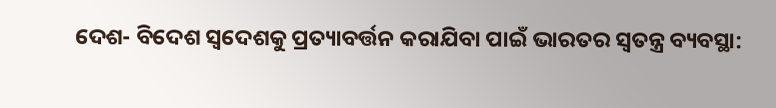ଦେଶ- ବିଦେଶ ସ୍ୱଦେଶକୁ ପ୍ରତ୍ୟାବର୍ତ୍ତନ କରାଯିବା ପାଇଁ ଭାରତର ସ୍ୱତନ୍ତ୍ର ବ୍ୟବସ୍ଥା: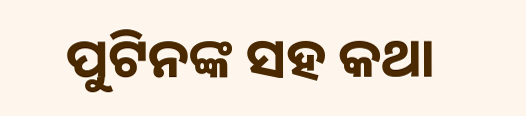ପୁଟିନଙ୍କ ସହ କଥା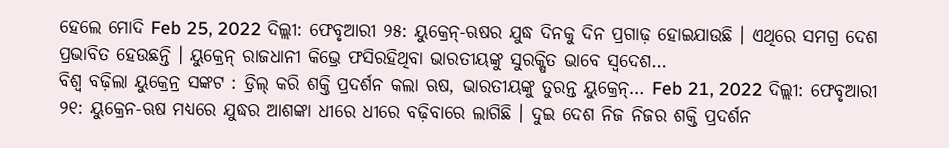ହେଲେ ମୋଦି Feb 25, 2022 ଦିଲ୍ଲୀ: ଫେବୃଆରୀ ୨୫: ୟୁକ୍ରେନ୍-ଋଷର ଯୁଦ୍ଧ ଦିନକୁ ଦିନ ପ୍ରଗାଢ଼ ହୋଇଯାଉଛି । ଏଥିରେ ସମଗ୍ର ଦେଶ ପ୍ରଭାବିତ ହେଉଛନ୍ତି । ୟୁକ୍ରେନ୍ ରାଜଧାନୀ କିଭ୍ରେ ଫସିରହିଥିବା ଭାରତୀୟଙ୍କୁ ସୁରକ୍ଷିତ ଭାବେ ସ୍ୱଦେଶ…
ବିଶ୍ବ ବଢ଼ିଲା ୟୁକ୍ରେନ୍ର ସଙ୍କଟ : ଡ୍ରିଲ୍ କରି ଶକ୍ତି ପ୍ରଦର୍ଶନ କଲା ଋଷ, ଭାରତୀୟଙ୍କୁ ତୁରନ୍ତ ୟୁକ୍ରେନ୍… Feb 21, 2022 ଦିଲ୍ଲୀ: ଫେବୃଆରୀ ୨୧: ୟୁକ୍ରେନ-ଋଷ ମଧ୍ୟରେ ଯୁଦ୍ଧର ଆଶଙ୍କା ଧୀରେ ଧୀରେ ବଢ଼ିବାରେ ଲାଗିଛି । ଦୁଇ ଦେଶ ନିଜ ନିଜର ଶକ୍ତି ପ୍ରଦର୍ଶନ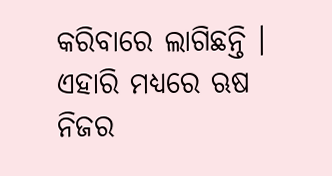କରିବାରେ ଲାଗିଛନ୍ତି । ଏହାରି ମଧ୍ୟରେ ଋଷ ନିଜର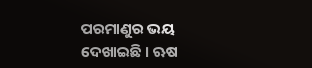ପରମାଣୁର ଭୟ ଦେଖାଇଛି । ଋଷ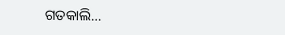ଗତକାଲି…